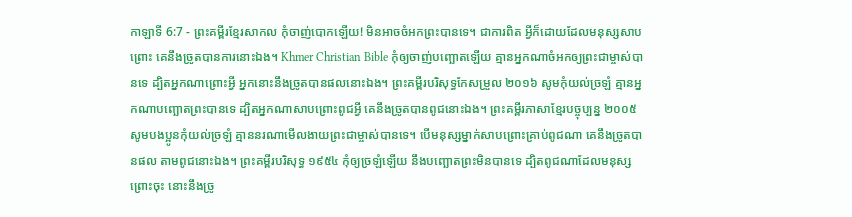កាឡាទី 6:7 - ព្រះគម្ពីរខ្មែរសាកល កុំចាញ់បោកឡើយ! មិនអាចចំអកព្រះបានទេ។ ជាការពិត អ្វីក៏ដោយដែលមនុស្សសាបព្រោះ គេនឹងច្រូតបានការនោះឯង។ Khmer Christian Bible កុំឲ្យចាញ់បញ្ឆោតឡើយ គ្មានអ្នកណាចំអកឲ្យព្រះជាម្ចាស់បានទេ ដ្បិតអ្នកណាព្រោះអ្វី អ្នកនោះនឹងច្រូតបានផលនោះឯង។ ព្រះគម្ពីរបរិសុទ្ធកែសម្រួល ២០១៦ សូមកុំយល់ច្រឡំ គ្មានអ្នកណាបញ្ឆោតព្រះបានទេ ដ្បិតអ្នកណាសាបព្រោះពូជអ្វី គេនឹងច្រូតបានពូជនោះឯង។ ព្រះគម្ពីរភាសាខ្មែរបច្ចុប្បន្ន ២០០៥ សូមបងប្អូនកុំយល់ច្រឡំ គ្មាននរណាមើលងាយព្រះជាម្ចាស់បានទេ។ បើមនុស្សម្នាក់សាបព្រោះគ្រាប់ពូជណា គេនឹងច្រូតបានផល តាមពូជនោះឯង។ ព្រះគម្ពីរបរិសុទ្ធ ១៩៥៤ កុំឲ្យច្រឡំឡើយ នឹងបញ្ឆោតព្រះមិនបានទេ ដ្បិតពូជណាដែលមនុស្សព្រោះចុះ នោះនឹងច្រូ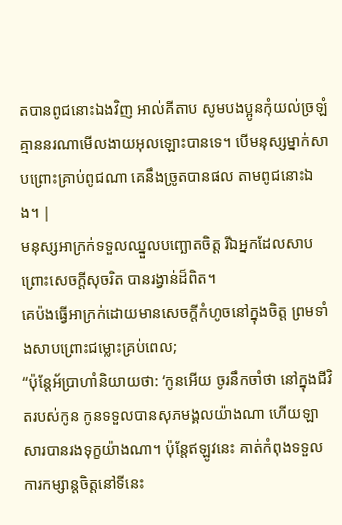តបានពូជនោះឯងវិញ អាល់គីតាប សូមបងប្អូនកុំយល់ច្រឡំ គ្មាននរណាមើលងាយអុលឡោះបានទេ។ បើមនុស្សម្នាក់សាបព្រោះគ្រាប់ពូជណា គេនឹងច្រូតបានផល តាមពូជនោះឯង។ |
មនុស្សអាក្រក់ទទួលឈ្នួលបញ្ឆោតចិត្ត រីឯអ្នកដែលសាបព្រោះសេចក្ដីសុចរិត បានរង្វាន់ដ៏ពិត។
គេប៉ងធ្វើអាក្រក់ដោយមានសេចក្ដីកំហូចនៅក្នុងចិត្ត ព្រមទាំងសាបព្រោះជម្លោះគ្រប់ពេល;
“ប៉ុន្តែអ័ប្រាហាំនិយាយថា: ‘កូនអើយ ចូរនឹកចាំថា នៅក្នុងជីវិតរបស់កូន កូនទទួលបានសុភមង្គលយ៉ាងណា ហើយឡាសារបានរងទុក្ខយ៉ាងណា។ ប៉ុន្តែឥឡូវនេះ គាត់កំពុងទទួលការកម្សាន្តចិត្តនៅទីនេះ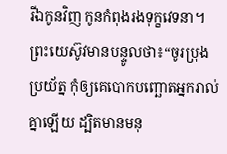រីឯកូនវិញ កូនកំពុងរងទុក្ខវេទនា។
ព្រះយេស៊ូវមានបន្ទូលថា៖“ចូរប្រុងប្រយ័ត្ន កុំឲ្យគេបោកបញ្ឆោតអ្នករាល់គ្នាឡើយ ដ្បិតមានមនុ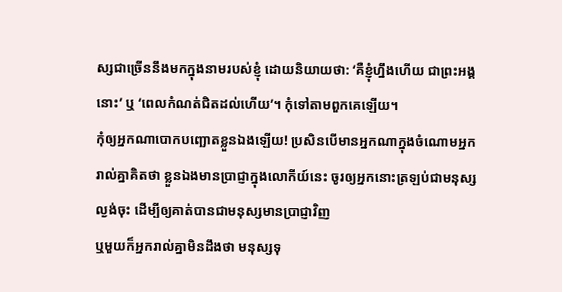ស្សជាច្រើននឹងមកក្នុងនាមរបស់ខ្ញុំ ដោយនិយាយថា: ‘គឺខ្ញុំហ្នឹងហើយ ជាព្រះអង្គនោះ’ ឬ ‘ពេលកំណត់ជិតដល់ហើយ’។ កុំទៅតាមពួកគេឡើយ។
កុំឲ្យអ្នកណាបោកបញ្ឆោតខ្លួនឯងឡើយ! ប្រសិនបើមានអ្នកណាក្នុងចំណោមអ្នករាល់គ្នាគិតថា ខ្លួនឯងមានប្រាជ្ញាក្នុងលោកីយ៍នេះ ចូរឲ្យអ្នកនោះត្រឡប់ជាមនុស្សល្ងង់ចុះ ដើម្បីឲ្យគាត់បានជាមនុស្សមានប្រាជ្ញាវិញ
ឬមួយក៏អ្នករាល់គ្នាមិនដឹងថា មនុស្សទុ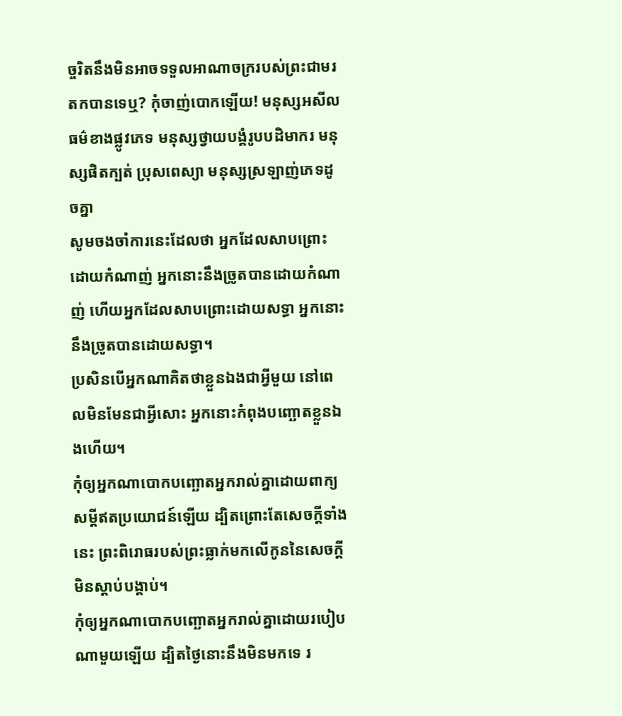ច្ចរិតនឹងមិនអាចទទួលអាណាចក្ររបស់ព្រះជាមរតកបានទេឬ? កុំចាញ់បោកឡើយ! មនុស្សអសីលធម៌ខាងផ្លូវភេទ មនុស្សថ្វាយបង្គំរូបបដិមាករ មនុស្សផិតក្បត់ ប្រុសពេស្យា មនុស្សស្រឡាញ់ភេទដូចគ្នា
សូមចងចាំការនេះដែលថា អ្នកដែលសាបព្រោះដោយកំណាញ់ អ្នកនោះនឹងច្រូតបានដោយកំណាញ់ ហើយអ្នកដែលសាបព្រោះដោយសទ្ធា អ្នកនោះនឹងច្រូតបានដោយសទ្ធា។
ប្រសិនបើអ្នកណាគិតថាខ្លួនឯងជាអ្វីមួយ នៅពេលមិនមែនជាអ្វីសោះ អ្នកនោះកំពុងបញ្ឆោតខ្លួនឯងហើយ។
កុំឲ្យអ្នកណាបោកបញ្ឆោតអ្នករាល់គ្នាដោយពាក្យសម្ដីឥតប្រយោជន៍ឡើយ ដ្បិតព្រោះតែសេចក្ដីទាំងនេះ ព្រះពិរោធរបស់ព្រះធ្លាក់មកលើកូននៃសេចក្ដីមិនស្ដាប់បង្គាប់។
កុំឲ្យអ្នកណាបោកបញ្ឆោតអ្នករាល់គ្នាដោយរបៀបណាមួយឡើយ ដ្បិតថ្ងៃនោះនឹងមិនមកទេ រ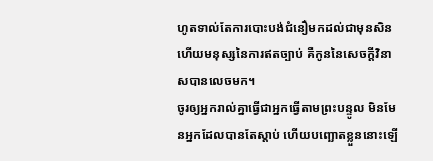ហូតទាល់តែការបោះបង់ជំនឿមកដល់ជាមុនសិន ហើយមនុស្សនៃការឥតច្បាប់ គឺកូននៃសេចក្ដីវិនាសបានលេចមក។
ចូរឲ្យអ្នករាល់គ្នាធ្វើជាអ្នកធ្វើតាមព្រះបន្ទូល មិនមែនអ្នកដែលបានតែស្ដាប់ ហើយបញ្ឆោតខ្លួននោះឡើ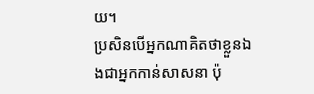យ។
ប្រសិនបើអ្នកណាគិតថាខ្លួនឯងជាអ្នកកាន់សាសនា ប៉ុ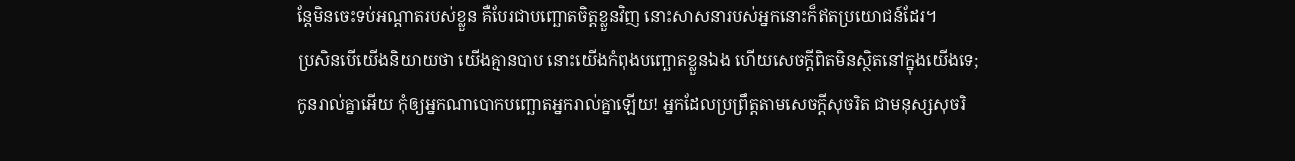ន្តែមិនចេះទប់អណ្ដាតរបស់ខ្លួន គឺបែរជាបញ្ឆោតចិត្តខ្លួនវិញ នោះសាសនារបស់អ្នកនោះក៏ឥតប្រយោជន៍ដែរ។
ប្រសិនបើយើងនិយាយថា យើងគ្មានបាប នោះយើងកំពុងបញ្ឆោតខ្លួនឯង ហើយសេចក្ដីពិតមិនស្ថិតនៅក្នុងយើងទេ;
កូនរាល់គ្នាអើយ កុំឲ្យអ្នកណាបោកបញ្ឆោតអ្នករាល់គ្នាឡើយ! អ្នកដែលប្រព្រឹត្តតាមសេចក្ដីសុចរិត ជាមនុស្សសុចរិ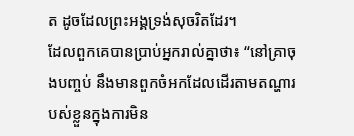ត ដូចដែលព្រះអង្គទ្រង់សុចរិតដែរ។
ដែលពួកគេបានប្រាប់អ្នករាល់គ្នាថា៖ “នៅគ្រាចុងបញ្ចប់ នឹងមានពួកចំអកដែលដើរតាមតណ្ហារបស់ខ្លួនក្នុងការមិន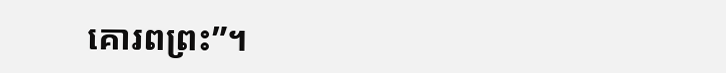គោរពព្រះ”។